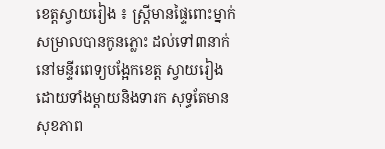ខេត្តស្វាយរៀង ៖ ស្ត្រីមានផ្ទៃពោះម្នាក់ សម្រាលបានកូនភ្លោះ ដល់ទៅ៣នាក់ នៅមន្ទីរពេទ្យបង្អែកខេត្ត ស្វាយរៀង ដោយទាំងម្តាយនិងទារក សុទ្ធតែមានសុខភាព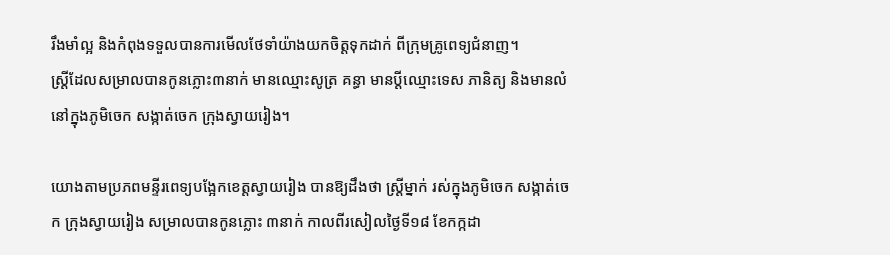រឹងមាំល្អ និងកំពុងទទួលបានការមើលថែទាំយ៉ាងយកចិត្តទុកដាក់ ពីក្រុមគ្រូពេទ្យជំនាញ។
ស្ត្រីដែលសម្រាលបានកូនភ្លោះ៣នាក់ មានឈ្មោះសូត្រ គន្ធា មានប្តីឈ្មោះទេស ភានិត្យ និងមានលំនៅក្នុងភូមិចេក សង្កាត់ចេក ក្រុងស្វាយរៀង។

យោងតាមប្រភពមន្ទីរពេទ្យបង្អែកខេត្តស្វាយរៀង បានឱ្យដឹងថា ស្ត្រីម្នាក់ រស់ក្នុងភូមិចេក សង្កាត់ចេក ក្រុងស្វាយរៀង សម្រាលបានកូនភ្លោះ ៣នាក់ កាលពីរសៀលថ្ងៃទី១៨ ខែកក្កដា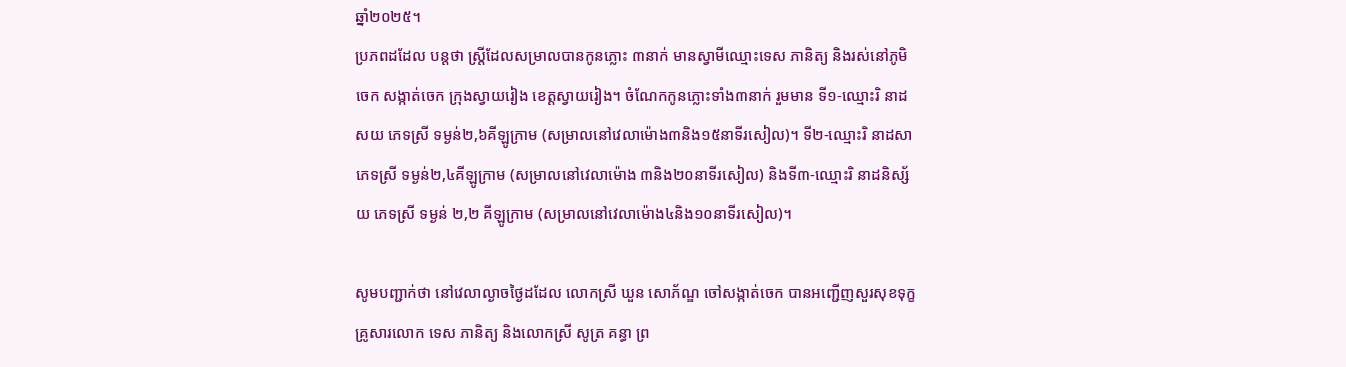ឆ្នាំ២០២៥។
ប្រភពដដែល បន្តថា ស្ត្រីដែលសម្រាលបានកូនភ្លោះ ៣នាក់ មានស្វាមីឈ្មោះទេស ភានិត្យ និងរស់នៅភូមិចេក សង្កាត់ចេក ក្រុងស្វាយរៀង ខេត្តស្វាយរៀង។ ចំណែកកូនភ្លោះទាំង៣នាក់ រួមមាន ទី១-ឈ្មោះរិ នាដសយ ភេទស្រី ទម្ងន់២,៦គីឡូក្រាម (សម្រាលនៅវេលាម៉ោង៣និង១៥នាទីរសៀល)។ ទី២-ឈ្មោះរិ នាដសា ភេទស្រី ទម្ងន់២,៤គីឡូក្រាម (សម្រាលនៅវេលាម៉ោង ៣និង២០នាទីរសៀល) និងទី៣-ឈ្មោះរិ នាដនិស្ស័យ ភេទស្រី ទម្ងន់ ២,២ គីឡូក្រាម (សម្រាលនៅវេលាម៉ោង៤និង១០នាទីរសៀល)។

សូមបញ្ជាក់ថា នៅវេលាល្ងាចថ្ងៃដដែល លោកស្រី ឃួន សោភ័ណ្ឌ ចៅសង្កាត់ចេក បានអញ្ជើញសួរសុខទុក្ខគ្រូសារលោក ទេស ភានិត្យ និងលោកស្រី សូត្រ គន្ធា ព្រ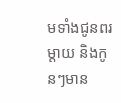មទាំងជូនពរម្តាយ និងកូនៗមាន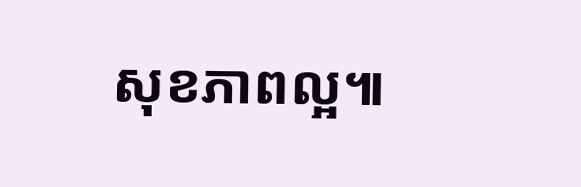សុខភាពល្អ៕